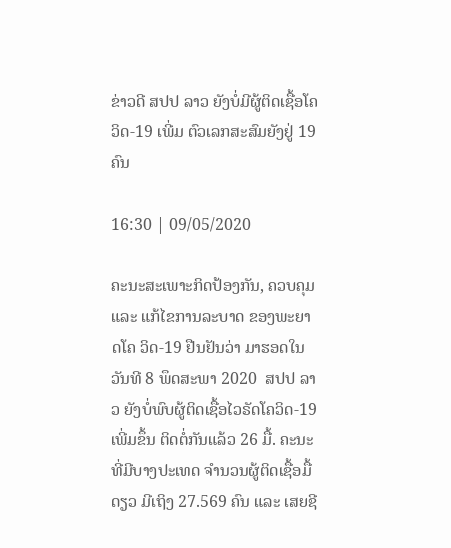ຂ່າວດີ ສປປ ລາວ ຍັງບໍ່ມີຜູ້ຕິດເຊື້ອໂຄວິດ-19 ເພີ່ມ ຕົວເລກສະສົມຍັງຢູ່ 19 ຄົນ

16:30 | 09/05/2020

ຄະນະສະເພາະກິດປ້ອງກັນ, ຄວບຄຸມ ແລະ ແກ້ໄຂການລະບາດ ຂອງພະຍາດໂຄ ວິດ-19 ຢືນຢັນວ່າ ມາຮອດໃນວັນທີ 8 ພຶດສະພາ 2020  ສປປ ລາວ ຍັງບໍ່ພົບຜູ້ຕິດເຊື້ອໄວຣັດໂຄວິດ-19 ເພີ່ມຂຶ້ນ ຕິດຕໍ່ກັນແລ້ວ 26 ມື້. ຄະນະທີ່ມີບາງປະເທດ ຈຳນວນຜູ້ຕິດເຊື້ອມື້ດຽວ ມີເຖິງ 27.569 ຄົນ ແລະ ເສຍຊີ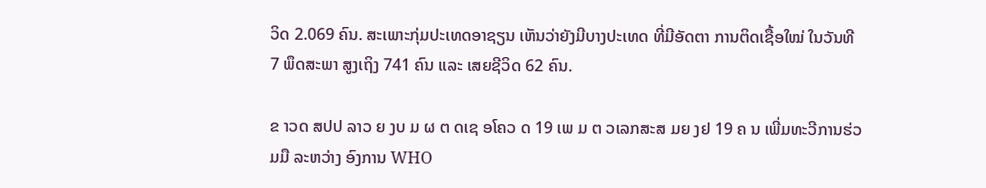ວິດ 2.069 ຄົນ. ສະເພາະກຸ່ມປະເທດອາຊຽນ ເຫັນວ່າຍັງມີບາງປະເທດ ທີ່ມີອັດຕາ ການຕິດເຊື້ອໃໝ່ ໃນວັນທີ 7 ພຶດສະພາ ສູງເຖິງ 741 ຄົນ ແລະ ເສຍຊີວິດ 62 ຄົນ.

ຂ າວດ ສປປ ລາວ ຍ ງບ ມ ຜ ຕ ດເຊ ອໂຄວ ດ 19 ເພ ມ ຕ ວເລກສະສ ມຍ ງຢ 19 ຄ ນ ເພີ່ມທະວີການຮ່ວມມື ລະຫວ່າງ ອົງການ WHO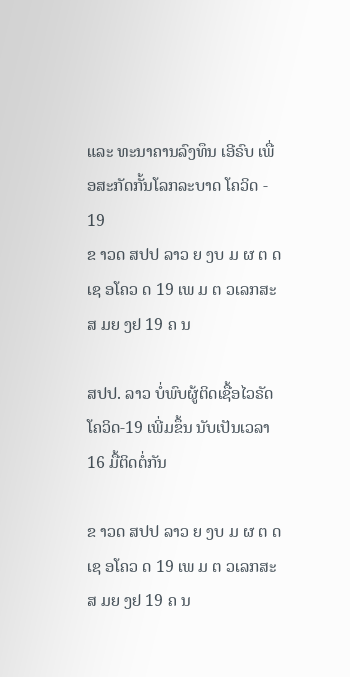ແລະ ທະນາຄານລົງທຶນ ເອີຣົບ ເພື່ອສະກັດກັ້ນໂລກລະບາດ ໂຄວິດ - 19
ຂ າວດ ສປປ ລາວ ຍ ງບ ມ ຜ ຕ ດເຊ ອໂຄວ ດ 19 ເພ ມ ຕ ວເລກສະສ ມຍ ງຢ 19 ຄ ນ

ສປປ. ລາວ ບໍ່ພົບຜູ້ຕິດເຊື້ອໄວຣັດ ໂຄວິດ-19 ເພີ່ມຂຶ້ນ ນັບເປັນເວລາ 16 ມື້ຕິດຕໍ່ກັນ

ຂ າວດ ສປປ ລາວ ຍ ງບ ມ ຜ ຕ ດເຊ ອໂຄວ ດ 19 ເພ ມ ຕ ວເລກສະສ ມຍ ງຢ 19 ຄ ນ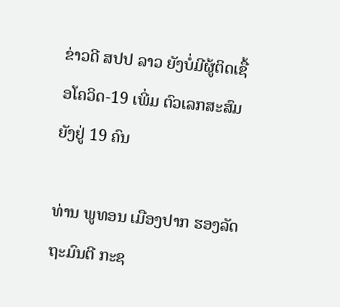ຂ່າວດີ ສປປ ລາວ ຍັງບໍ່ມີຜູ້ຕິດເຊື້ອໂຄວິດ-19 ເພີ່ມ ຕົວເລກສະສົມຍັງຢູ່ 19 ຄົນ

ທ່ານ ພູທອນ ເມືອງປາກ ຮອງລັດຖະມົນຕີ ກະຊ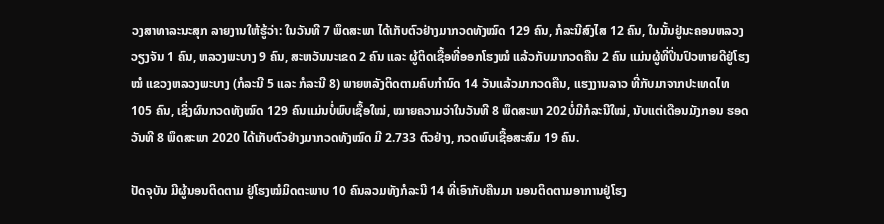ວງສາທາລະນະສຸກ ລາຍງານໃຫ້ຮູ້ວ່າ: ໃນວັນທີ 7 ພຶດສະພາ ໄດ້ເກັບຕົວຢ່າງມາກວດທັງໝົດ 129 ຄົນ, ກໍລະນີສົງໄສ 12 ຄົນ, ໃນນັ້ນຢູ່ນະຄອນຫລວງວຽງຈັນ 1 ຄົນ, ຫລວງພະບາງ 9 ຄົນ, ສະຫວັນນະເຂດ 2 ຄົນ ແລະ ຜູ້ຕິດເຊື້ອທີ່ອອກໂຮງໝໍ ແລ້ວກັບມາກວດຄືນ 2 ຄົນ ແມ່ນຜູ້ທີ່ປິ່ນປົວຫາຍດີຢູ່ໂຮງໝໍ ແຂວງຫລວງພະບາງ (ກໍລະນີ 5 ແລະ ກໍລະນີ 8) ພາຍຫລັງຕິດຕາມຄົບກຳນົດ 14 ວັນແລ້ວມາກວດຄືນ, ແຮງງານລາວ ທີ່ກັບມາຈາກປະເທດໄທ 105 ຄົນ, ເຊິ່ງຜົນກວດທັງໝົດ 129 ຄົນແມ່ນບໍ່ພົບເຊື້ອໃໝ່, ໝາຍຄວາມວ່າໃນວັນທີ 8 ພຶດສະພາ 202ບໍ່ມີກໍລະນີໃໝ່, ນັບແຕ່ເດືອນມັງກອນ ຮອດວັນທີ 8 ພຶດສະພາ 2020 ໄດ້ເກັບຕົວຢ່າງມາກວດທັງໝົດ ມີ 2.733 ຕົວຢ່າງ, ກວດພົບເຊື້ອສະສົມ 19 ຄົນ.

ປັດຈຸບັນ ມີຜູ້ນອນຕິດຕາມ ຢູ່ໂຮງໝໍມິດຕະພາບ 10 ຄົນລວມທັງກໍລະນີ 14 ທີ່ເອົາກັບຄືນມາ ນອນຕິດຕາມອາການຢູ່ໂຮງ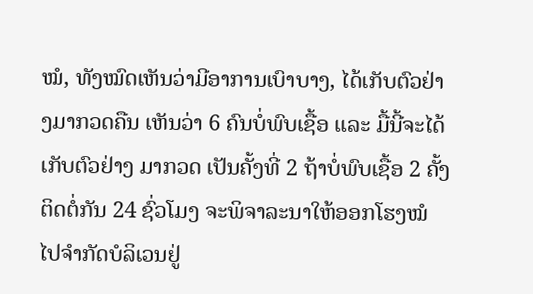ໝໍ, ທັງໝົດເຫັນວ່າມີອາການເບົາບາງ, ໄດ້ເກັບຕົວຢ່າງມາກວດຄືນ ເຫັນວ່າ 6 ຄົນບໍ່ພົບເຊື້ອ ແລະ ມື້ນີ້ຈະໄດ້ເກັບຕົວຢ່າງ ມາກວດ ເປັນຄັ້ງທີ່ 2 ຖ້າບໍ່ພົບເຊື້ອ 2 ຄັ້ງຕິດຕໍ່ກັນ 24 ຊົ່ວໂມງ ຈະພິຈາລະນາໃຫ້ອອກໂຮງໝໍ ໄປຈໍາກັດບໍລິເວນຢູ່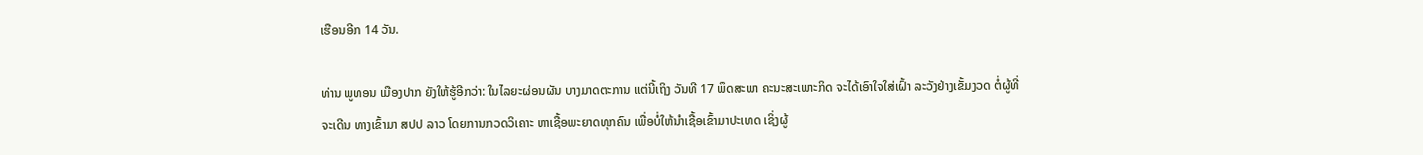ເຮືອນອີກ 14 ວັນ.

ທ່ານ ພູທອນ ເມືອງປາກ ຍັງໃຫ້ຮູ້ອີກວ່າ: ໃນໄລຍະຜ່ອນຜັນ ບາງມາດຕະການ ແຕ່ນີ້ເຖິງ ວັນທີ 17 ພຶດສະພາ ຄະນະສະເພາະກິດ ຈະໄດ້ເອົາໃຈໃສ່ເຝົ້າ ລະວັງຢ່າງເຂັ້ມງວດ ຕໍ່ຜູ້ທີ່ຈະເດີນ ທາງເຂົ້າມາ ສປປ ລາວ ໂດຍການກວດວິເຄາະ ຫາເຊື້ອພະຍາດທຸກຄົນ ເພື່ອບໍ່ໃຫ້ນໍາເຊື້ອເຂົ້າມາປະເທດ ເຊິ່ງຜູ້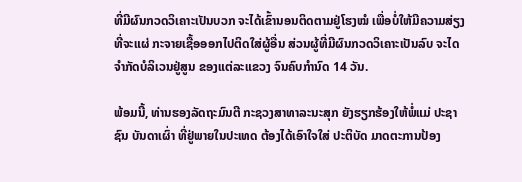ທີ່ມີຜົນກວດວິເຄາະເປັນບວກ ຈະໄດ້ເຂົ້ານອນຕິດຕາມຢູ່ໂຮງໝໍ ເພື່ອບໍ່ໃຫ້ມີຄວາມສ່ຽງທີ່ຈະແຜ່ ກະຈາຍເຊື້ອອອກໄປຕິດໃສ່ຜູ້ອື່ນ ສ່ວນຜູ້ທີ່ມີຜົນກວດວິເຄາະເປັນລົບ ຈະໄດຈຳກັດບໍລິເວນຢູ່ສູນ ຂອງແຕ່ລະແຂວງ ຈົນຄົບກຳນົດ 14 ວັນ.

ພ້ອມນີ້, ທ່ານຮອງລັດຖະມົນຕີ ກະຊວງສາທາລະນະສຸກ ຍັງຮຽກຮ້ອງໃຫ້ພໍ່ແມ່ ປະຊາຊົນ ບັນດາເຜົ່າ ທີ່ຢູ່ພາຍໃນປະເທດ ຕ້ອງໄດ້ເອົາໃຈໃສ່ ປະຕິບັດ ມາດຕະການປ້ອງ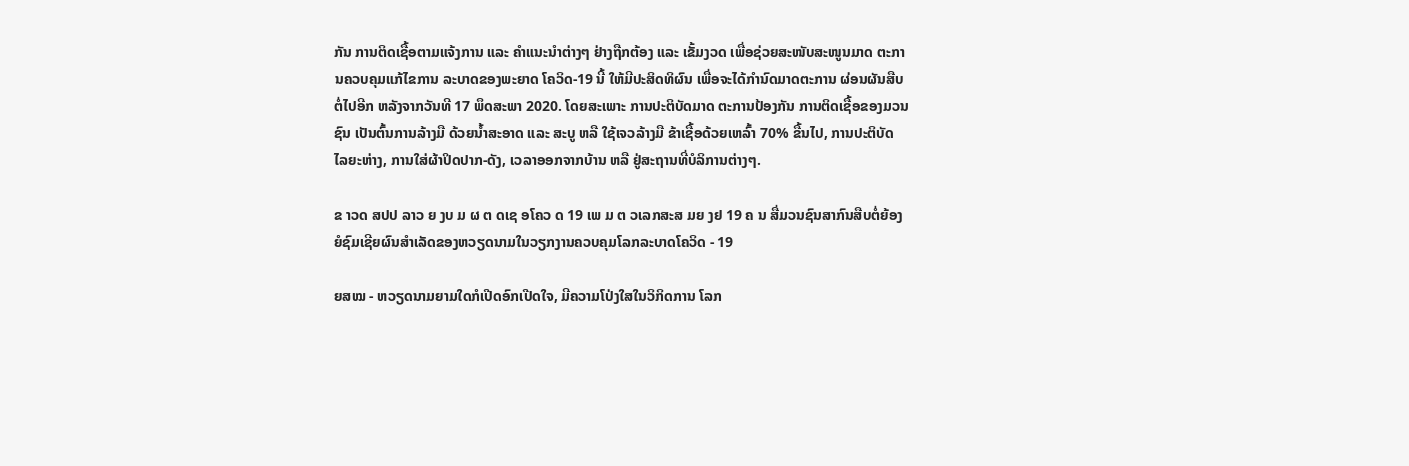ກັນ ການຕິດເຊື້ອຕາມແຈ້ງການ ແລະ ຄຳແນະນຳຕ່າງໆ ຢ່າງຖືກຕ້ອງ ແລະ ເຂັ້ມງວດ ເພື່ອຊ່ວຍສະໜັບສະໜູນມາດ ຕະການຄວບຄຸມແກ້ໄຂການ ລະບາດຂອງພະຍາດ ໂຄວິດ-19 ນີ້ ໃຫ້ມີປະສິດທິຜົນ ເພື່ອຈະໄດ້ກຳນົດມາດຕະການ ຜ່ອນຜັນສືບຕໍ່ໄປອີກ ຫລັງຈາກວັນທີ 17 ພຶດສະພາ 2020. ໂດຍສະເພາະ ການປະຕິບັດມາດ ຕະການປ້ອງກັນ ການຕິດເຊື້ອຂອງມວນຊົນ ເປັນຕົ້ນການລ້າງມື ດ້ວຍນໍ້າສະອາດ ແລະ ສະບູ ຫລື ໃຊ້ເຈວລ້າງມື ຂ້າເຊື້ອດ້ວຍເຫລົ້າ 70% ຂື້ນໄປ, ການປະຕິບັດ ໄລຍະຫ່າງ, ການໃສ່ຜ້າປິດປາກ-ດັງ, ເວລາອອກຈາກບ້ານ ຫລື ຢູ່ສະຖານທີ່ບໍລິການຕ່າງໆ.

ຂ າວດ ສປປ ລາວ ຍ ງບ ມ ຜ ຕ ດເຊ ອໂຄວ ດ 19 ເພ ມ ຕ ວເລກສະສ ມຍ ງຢ 19 ຄ ນ ສື່ມວນຊົນສາກົນສືບຕໍ່ຍ້ອງຍໍຊົມເຊີຍຜົນສໍາເລັດຂອງຫວຽດນາມໃນວຽກງານຄວບຄຸມໂລກລະບາດໂຄວິດ - 19

ຍສໝ - ຫວຽດນາມຍາມໃດກໍເປີດອົກເປີດໃຈ, ມີຄວາມໂປ່ງໃສໃນວິກິດການ ໂລກ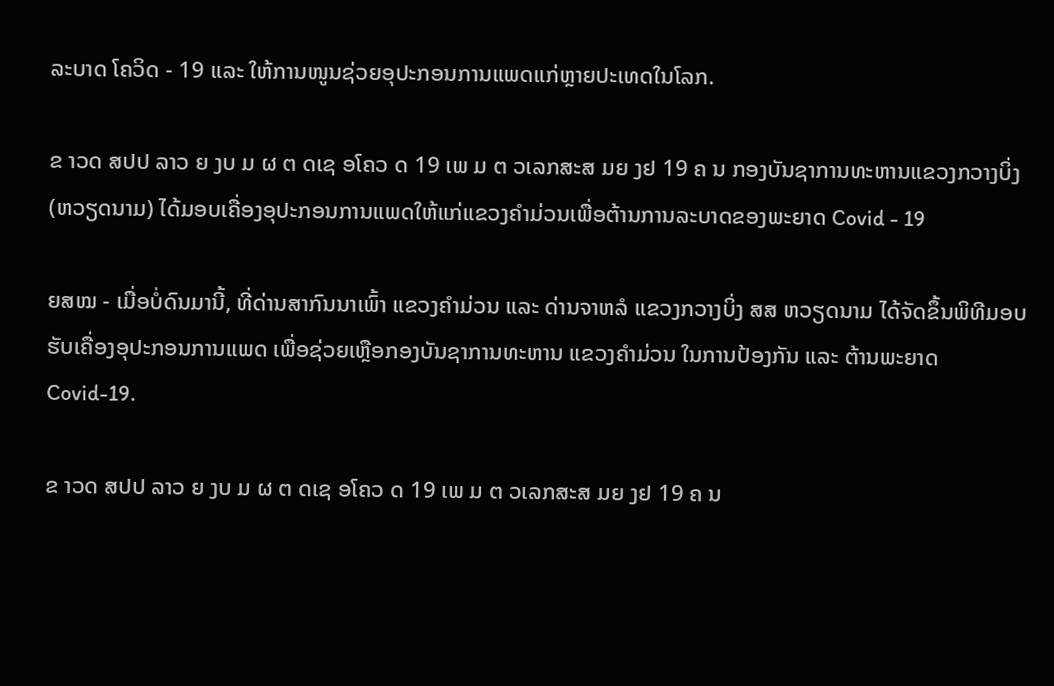ລະບາດ ໂຄວິດ - 19 ແລະ ໃຫ້ການໜູນຊ່ວຍອຸປະກອນການແພດແກ່ຫຼາຍປະເທດໃນໂລກ.

ຂ າວດ ສປປ ລາວ ຍ ງບ ມ ຜ ຕ ດເຊ ອໂຄວ ດ 19 ເພ ມ ຕ ວເລກສະສ ມຍ ງຢ 19 ຄ ນ ກອງບັນຊາການທະຫານແຂວງກວາງບິ່ງ (ຫວຽດນາມ) ໄດ້ມອບເຄື່ອງອຸປະກອນການແພດໃຫ້ແກ່ແຂວງຄຳມ່ວນເພື່ອຕ້ານການລະບາດຂອງພະຍາດ Covid - 19

ຍສໝ - ເມື່ອບໍ່ດົນມານີ້, ທີ່ດ່ານສາກົນນາເພົ້າ ແຂວງຄຳມ່ວນ ແລະ ດ່ານຈາຫລໍ ແຂວງກວາງບິ່ງ ສສ ຫວຽດນາມ ໄດ້ຈັດຂຶ້ນພິທີມອບຮັບເຄື່ອງອຸປະກອນການແພດ ເພື່ອຊ່ວຍເຫຼືອກອງບັນຊາການທະຫານ ແຂວງຄຳມ່ວນ ໃນການປ້ອງກັນ ແລະ ຕ້ານພະຍາດ Covid-19.

ຂ າວດ ສປປ ລາວ ຍ ງບ ມ ຜ ຕ ດເຊ ອໂຄວ ດ 19 ເພ ມ ຕ ວເລກສະສ ມຍ ງຢ 19 ຄ ນ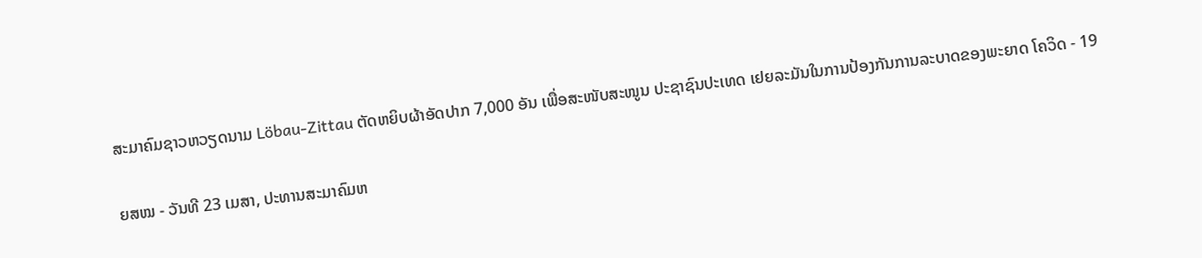ສະມາຄົມຊາວຫວຽດນາມ Löbau-Zittau ຕັດຫຍິບຜ້າອັດປາກ 7,000 ອັນ ເພື່ອສະໜັບສະໜູນ ປະຊາຊົນປະເທດ ເຢຍລະມັນໃນການປ້ອງກັນການລະບາດຂອງພະຍາດ ໂຄວິດ - 19

ຍສໝ - ວັນທີ 23 ເມສາ, ປະທານສະມາຄົມຫ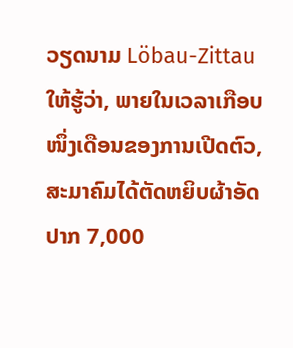ວຽດນາມ Löbau-Zittau ໃຫ້ຮູ້ວ່າ, ພາຍໃນເວລາເກືອບໜຶ່ງເດືອນຂອງການເປີດຕົວ, ສະມາຄົມໄດ້ຕັດຫຍິບຜ້າອັດປາກ 7,000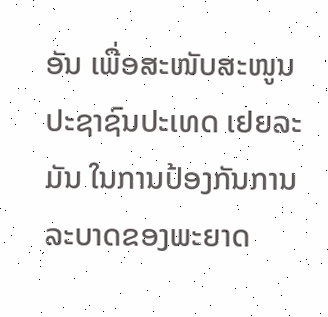ອັນ ເພື່ອສະໜັບສະໜູນ ປະຊາຊົນປະເທດ ເຢຍລະມັນ ໃນການປ້ອງກັນການລະບາດຂອງພະຍາດ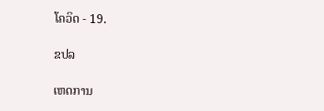ໂຄວິດ - 19.

ຂປລ

ເຫດການ